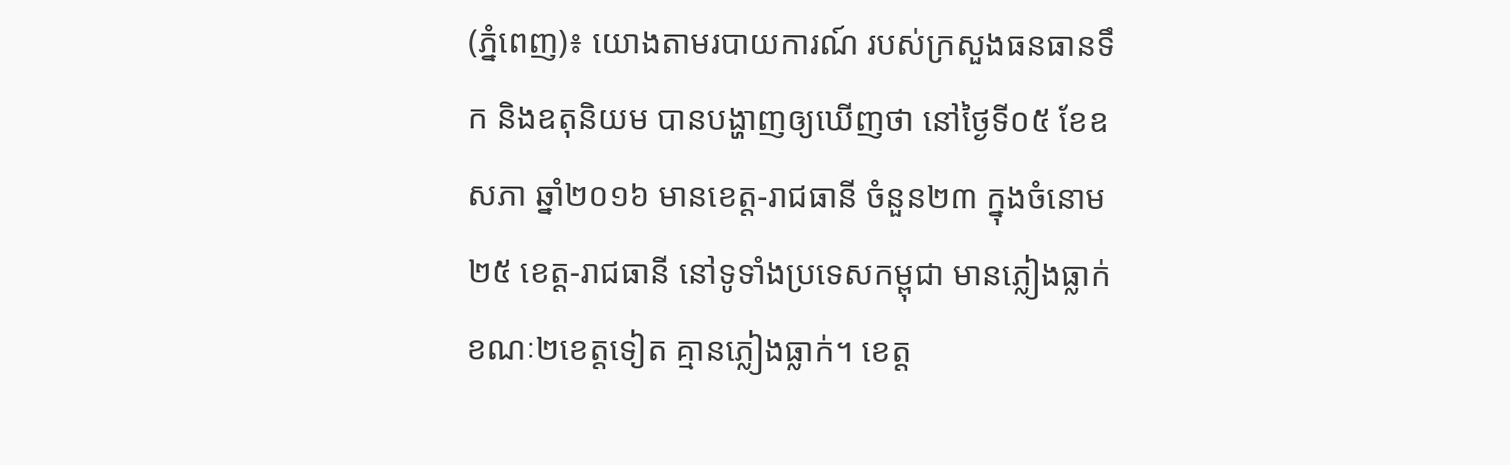(ភ្នំពេញ)៖ យោងតាមរបាយការណ៍ របស់ក្រសួងធនធានទឹក និងឧតុនិយម បានបង្ហាញឲ្យឃើញថា នៅថ្ងៃទី០៥ ខែឧសភា ឆ្នាំ២០១៦ មានខេត្ត-រាជធានី ចំនួន២៣ ក្នុងចំនោម២៥ ខេត្ត-រាជធានី នៅទូទាំងប្រទេសកម្ពុជា មានភ្លៀងធ្លាក់ ខណៈ២ខេត្តទៀត គ្មានភ្លៀងធ្លាក់។ ខេត្ត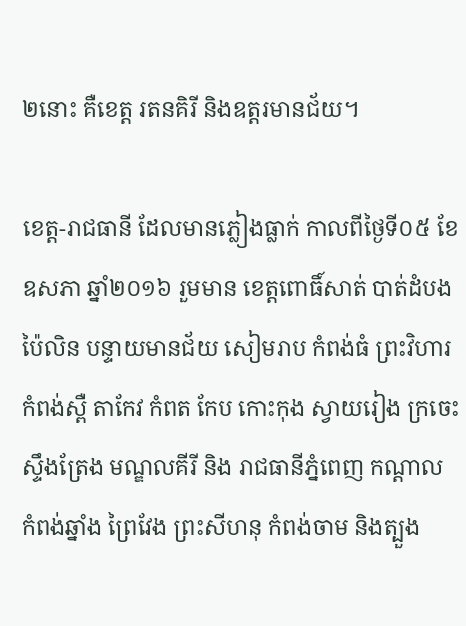២នោះ គឺខេត្ត រតនគិរី និងឧត្តរមានជ័យ។

ខេត្ត-រាជធានី ដែលមានភ្លៀងធ្លាក់ កាលពីថ្ងៃទី០៥ ខែឧសភា ឆ្នាំ២០១៦ រួមមាន ខេត្តពោធិ៍សាត់ បាត់ដំបង ប៉ៃលិន បន្ទាយមានជ័យ សៀមរាប កំពង់ធំ ព្រះវិហារ កំពង់ស្ពឺ តាកែវ កំពត កែប កោះកុង ស្វាយរៀង ក្រចេះ ស្ទឹងត្រែង មណ្ឌលគីរី និង រាជធានីភ្នំពេញ កណ្តាល កំពង់ឆ្នាំង ព្រៃវែង ព្រះសីហនុ កំពង់ចាម និងត្បួង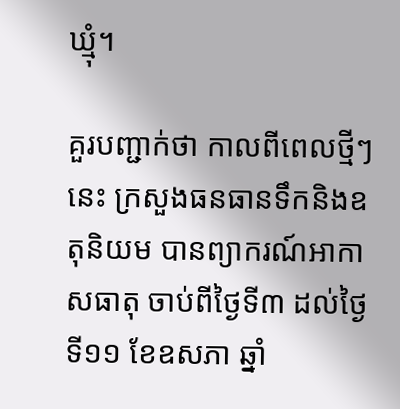ឃ្មុំ។

គួរបញ្ជាក់ថា កាលពីពេលថ្មីៗនេះ ក្រសួងធនធានទឹកនិងឧតុនិយម បានព្យាករណ៍អាកាសធាតុ ចាប់ពីថ្ងៃទី៣ ដល់ថ្ងៃទី១១ ខែឧសភា ឆ្នាំ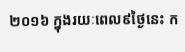២០១៦ ក្នុងរយៈពេល៩ថ្ងៃនេះ ក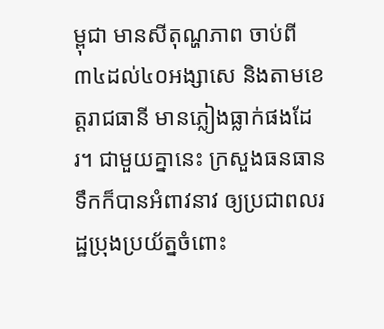ម្ពុជា មានសីតុណ្ហភាព ចាប់ពី៣៤ដល់៤០អង្សាសេ និងតាមខេត្តរាជធានី មានភ្លៀងធ្លាក់ផងដែរ។ ជាមួយគ្នានេះ ក្រសួងធនធានទឹកក៏បានអំពាវនាវ ឲ្យប្រជាពលរដ្ឋប្រុងប្រយ័ត្នចំពោះ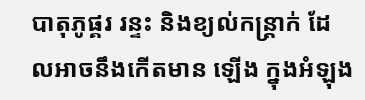បាតុភូផ្គរ រន្ទះ និងខ្យល់កន្ត្រាក់ ដែលអាចនឹងកើតមាន ឡើង ក្នុងអំឡុង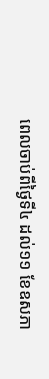ពេលចាប់ពីថ្ងៃទី៤ ដល់១១ ខែឧសភា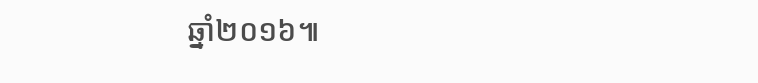ឆ្នាំ២០១៦៕